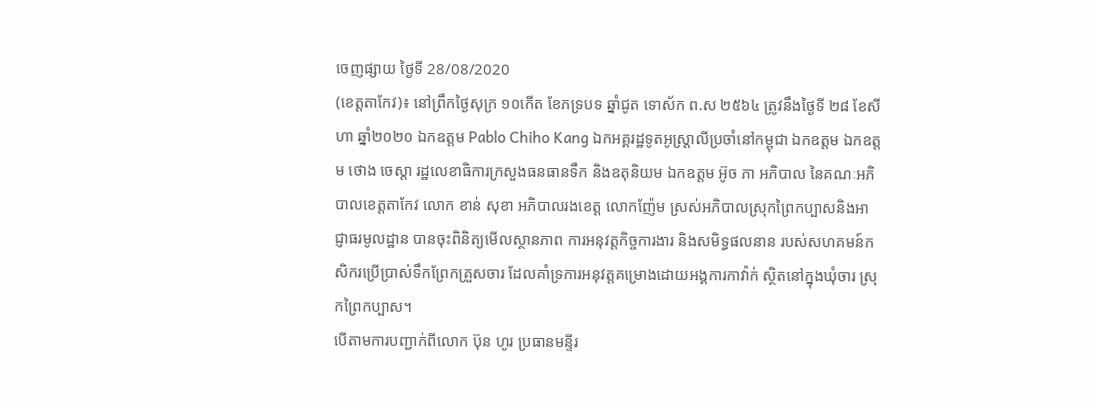ចេញផ្សាយ ថ្ងៃទី 28/08/2020
(ខេត្តតាកែវ)៖ នៅព្រឹកថ្ងៃសុក្រ ១០កើត ខែភទ្របទ ឆ្នាំជូត ទោស័ក ព.ស ២៥៦៤ ត្រូវនឹងថ្ងៃទី ២៨ ខែសីហា ឆ្នាំ២០២០ ឯកឧត្តម Pablo Chiho Kang ឯកអគ្គរដ្ឋទូតអូស្ត្រាលីប្រចាំនៅកម្ពុជា ឯកឧត្តម ឯកឧត្តម ថោង ចេស្ដា រដ្ឋលេខាធិការក្រសួងធនធានទឹក និងឧតុនិយម ឯកឧត្តម អ៊ូច ភា អភិបាល នៃគណៈអភិបាលខេត្តតាកែវ លោក ខាន់ សុខា អភិបាលរងខេត្ត លោកញ៉ែម ស្រស់អភិបាលស្រុកព្រៃកប្បាសនិងអាជ្ញាធរមូលដ្ឋាន បានចុះពិនិត្យមើលស្ថានភាព ការអនុវត្តកិច្ចការងារ និងសមិទ្ធផលនាន របស់សហគមន៍កសិករប្រើប្រាស់ទឹកព្រែកគ្រួសចារ ដែលគាំទ្រការអនុវត្តគម្រោងដោយអង្គការកាវ៉ាក់ ស្ថិតនៅក្នុងឃុំចារ ស្រុកព្រៃកប្បាស។
បើតាមការបញ្ជាក់ពីលោក ប៊ុន ហូរ ប្រធានមន្ទីរ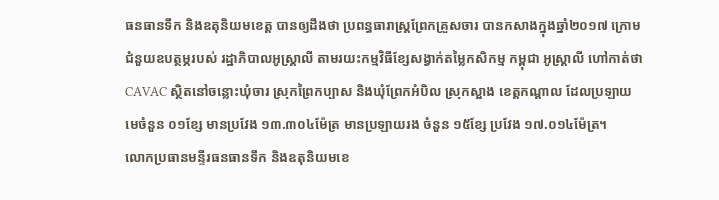ធនធានទឹក និងឧតុនិយមខេត្ត បានឲ្យដឹងថា ប្រពន្ធធារាស្រ្តព្រែកគ្រួសចារ បានកសាងក្នុងឆ្នាំ២០១៧ ក្រោមជំនួយឧបត្ថម្ភរបស់ រដ្ឋាភិបាលអូស្រ្តាលី តាមរយះកម្មវិធីខ្សែសង្វាក់តម្លៃកសិកម្ម កម្ពុជា អូស្រ្តាលី ហៅកាត់ថា CAVAC ស្ថិតនៅចន្លោះឃុំចារ ស្រុកព្រៃកប្បាស និងឃុំព្រែកអំបិល ស្រុកស្អាង ខេត្តកណ្ដាល ដែលប្រឡាយមេចំនួន ០១ខ្សែ មានប្រវែង ១៣.៣០៤ម៉ែត្រ មានប្រឡាយរង ចំនួន ១៥ខ្សែ ប្រវែង ១៧.០១៤ម៉ែត្រ។
លោកប្រធានមន្ទីរធនធានទឹក និងឧតុនិយមខេ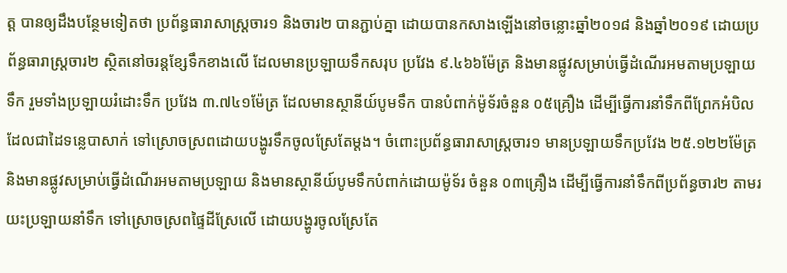ត្ត បានឲ្យដឹងបន្ថែមទៀតថា ប្រព័ន្ធធារាសាស្រ្តចារ១ និងចារ២ បានភ្ជាប់គ្នា ដោយបានកសាងឡើងនៅចន្លោះឆ្នាំ២០១៨ និងឆ្នាំ២០១៩ ដោយប្រព័ន្ធធារាស្រ្តចារ២ ស្ថិតនៅចរន្តខ្សែទឹកខាងលើ ដែលមានប្រឡាយទឹកសរុប ប្រវែង ៩.៤៦៦ម៉ែត្រ និងមានផ្លូវសម្រាប់ធ្វើដំណើរអមតាមប្រឡាយទឹក រួមទាំងប្រឡាយរំដោះទឹក ប្រវែង ៣.៧៤១ម៉ែត្រ ដែលមានស្ថានីយ៍បូមទឹក បានបំពាក់ម៉ូទ័រចំនួន ០៥គ្រឿង ដើម្បីធ្វើការនាំទឹកពីព្រែកអំបិល ដែលជាដៃទន្លេបាសាក់ ទៅស្រោចស្រពដោយបង្ហូរទឹកចូលស្រែតែម្ដង។ ចំពោះប្រព័ន្ធធារាសាស្រ្តចារ១ មានប្រឡាយទឹកប្រវែង ២៥.១២២ម៉ែត្រ និងមានផ្លូវសម្រាប់ធ្វើដំណើរអមតាមប្រឡាយ និងមានស្ថានីយ៍បូមទឹកបំពាក់ដោយម៉ូទ័រ ចំនួន ០៣គ្រឿង ដើម្បីធ្វើការនាំទឹកពីប្រព័ន្ធចារ២ តាមរយះប្រឡាយនាំទឹក ទៅស្រោចស្រពផ្ទៃដីស្រែលើ ដោយបង្ហូរចូលស្រែតែ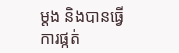ម្ដង និងបានធ្វើការផ្កត់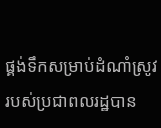ផ្គង់ទឹកសម្រាប់ដំណាំស្រូវរបស់ប្រជាពលរដ្ឋបាន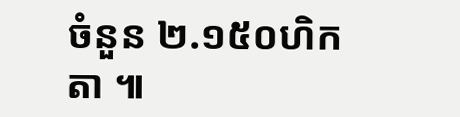ចំនួន ២.១៥០ហិកតា ៕